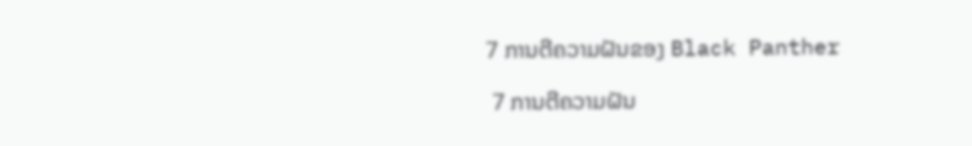7 ການຕີຄວາມຝັນຂອງ Black Panther

 7 ການຕີຄວາມຝັນ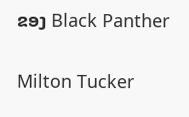ຂອງ Black Panther

Milton Tucker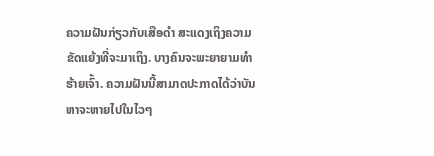ຄວາມຝັນກ່ຽວກັບເສືອດຳ ສະແດງເຖິງຄວາມຂັດແຍ້ງທີ່ຈະມາເຖິງ. ບາງຄົນຈະພະຍາຍາມທໍາຮ້າຍເຈົ້າ. ຄວາມຝັນນີ້ສາມາດປະກາດໄດ້ວ່າບັນຫາຈະຫາຍໄປໃນໄວໆ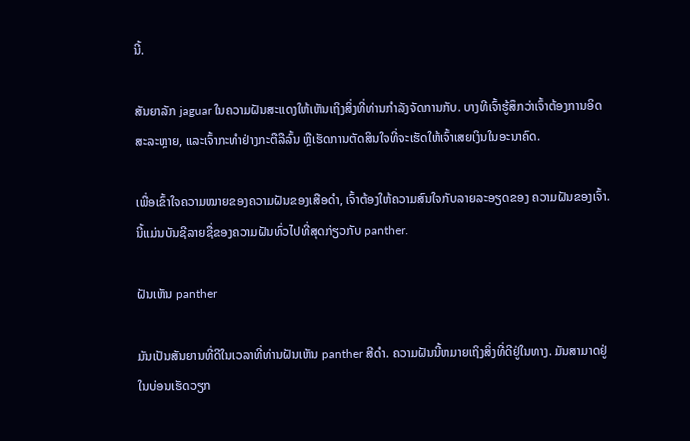ນີ້.

ສັນຍາລັກ jaguar ໃນຄວາມຝັນສະແດງໃຫ້ເຫັນເຖິງສິ່ງທີ່ທ່ານກໍາລັງຈັດການກັບ. ບາງທີເຈົ້າຮູ້ສຶກວ່າເຈົ້າຕ້ອງການອິດສະລະຫຼາຍ, ແລະເຈົ້າກະທໍາຢ່າງກະຕືລືລົ້ນ ຫຼືເຮັດການຕັດສິນໃຈທີ່ຈະເຮັດໃຫ້ເຈົ້າເສຍເງິນໃນອະນາຄົດ.

ເພື່ອເຂົ້າໃຈຄວາມໝາຍຂອງຄວາມຝັນຂອງເສືອດຳ, ເຈົ້າຕ້ອງໃຫ້ຄວາມສົນໃຈກັບລາຍລະອຽດຂອງ ຄວາມຝັນຂອງເຈົ້າ. ນີ້ແມ່ນບັນຊີລາຍຊື່ຂອງຄວາມຝັນທົ່ວໄປທີ່ສຸດກ່ຽວກັບ panther.

ຝັນເຫັນ panther

ມັນເປັນສັນຍານທີ່ດີໃນເວລາທີ່ທ່ານຝັນເຫັນ panther ສີດໍາ. ຄວາມຝັນນີ້ຫມາຍເຖິງສິ່ງທີ່ດີຢູ່ໃນທາງ. ມັນສາມາດຢູ່ໃນບ່ອນເຮັດວຽກ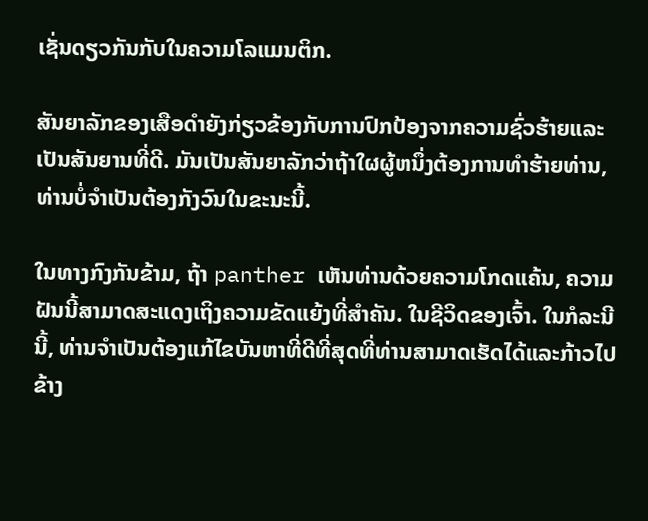ເຊັ່ນດຽວກັນກັບໃນຄວາມໂລແມນຕິກ.

ສັນຍາລັກຂອງເສືອດໍາຍັງກ່ຽວຂ້ອງກັບການປົກປ້ອງຈາກຄວາມຊົ່ວຮ້າຍແລະເປັນສັນຍານທີ່ດີ. ມັນເປັນສັນຍາລັກວ່າຖ້າໃຜຜູ້ຫນຶ່ງຕ້ອງການທໍາຮ້າຍທ່ານ, ທ່ານບໍ່ຈໍາເປັນຕ້ອງກັງວົນໃນຂະນະນີ້.

ໃນທາງກົງກັນຂ້າມ, ຖ້າ panther ເຫັນທ່ານດ້ວຍຄວາມໂກດແຄ້ນ, ຄວາມຝັນນີ້ສາມາດສະແດງເຖິງຄວາມຂັດແຍ້ງທີ່ສໍາຄັນ. ໃນຊີວິດຂອງເຈົ້າ. ໃນກໍລະນີນີ້, ທ່ານຈໍາເປັນຕ້ອງແກ້ໄຂບັນຫາທີ່ດີທີ່ສຸດທີ່ທ່ານສາມາດເຮັດໄດ້ແລະກ້າວໄປຂ້າງ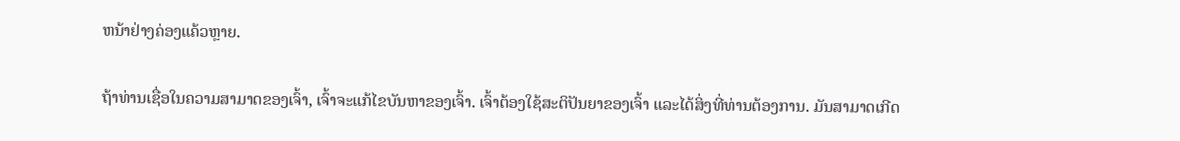ຫນ້າຢ່າງຄ່ອງແຄ້ວຫຼາຍ.

ຖ້າທ່ານເຊື່ອໃນຄວາມສາມາດຂອງເຈົ້າ, ເຈົ້າຈະແກ້ໄຂບັນຫາຂອງເຈົ້າ. ເຈົ້າຕ້ອງໃຊ້ສະຕິປັນຍາຂອງເຈົ້າ ແລະໄດ້ສິ່ງທີ່ທ່ານຕ້ອງການ. ມັນສາມາດເກີດ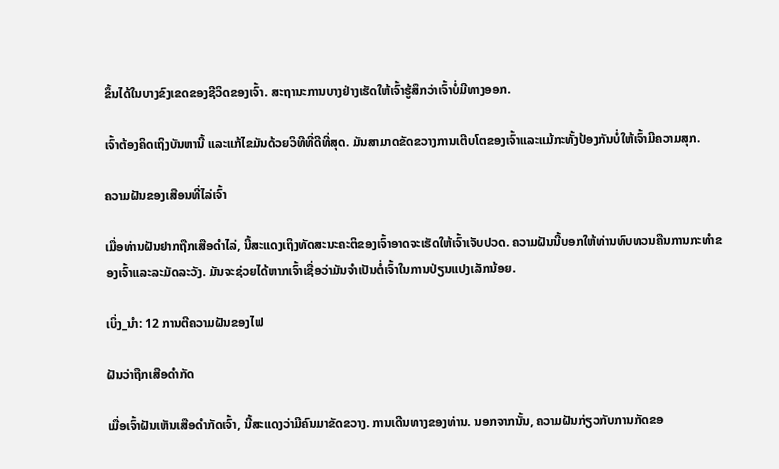ຂຶ້ນໄດ້ໃນບາງຂົງເຂດຂອງຊີວິດຂອງເຈົ້າ. ສະຖານະການບາງຢ່າງເຮັດໃຫ້ເຈົ້າຮູ້ສຶກວ່າເຈົ້າບໍ່ມີທາງອອກ.

ເຈົ້າຕ້ອງຄິດເຖິງບັນຫານີ້ ແລະແກ້ໄຂມັນດ້ວຍວິທີທີ່ດີທີ່ສຸດ. ມັນສາມາດຂັດຂວາງການເຕີບໂຕຂອງເຈົ້າແລະແມ້ກະທັ້ງປ້ອງກັນບໍ່ໃຫ້ເຈົ້າມີຄວາມສຸກ.

ຄວາມຝັນຂອງເສືອນທີ່ໄລ່ເຈົ້າ

ເມື່ອທ່ານຝັນຢາກຖືກເສືອດຳໄລ່, ນີ້ສະແດງເຖິງທັດສະນະຄະຕິຂອງເຈົ້າອາດຈະເຮັດໃຫ້ເຈົ້າເຈັບປວດ. ຄວາມຝັນນີ້ບອກໃຫ້ທ່ານທົບທວນຄືນການກະທໍາຂອງເຈົ້າແລະລະມັດລະວັງ. ມັນຈະຊ່ວຍໄດ້ຫາກເຈົ້າເຊື່ອວ່າມັນຈຳເປັນຕໍ່ເຈົ້າໃນການປ່ຽນແປງເລັກນ້ອຍ.

ເບິ່ງ_ນຳ: 12 ການຕີຄວາມຝັນຂອງໄຟ

ຝັນວ່າຖືກເສືອດຳກັດ

ເມື່ອເຈົ້າຝັນເຫັນເສືອດຳກັດເຈົ້າ, ນີ້ສະແດງວ່າມີຄົນມາຂັດຂວາງ. ການເດີນທາງຂອງທ່ານ. ນອກຈາກນັ້ນ, ຄວາມຝັນກ່ຽວກັບການກັດຂອ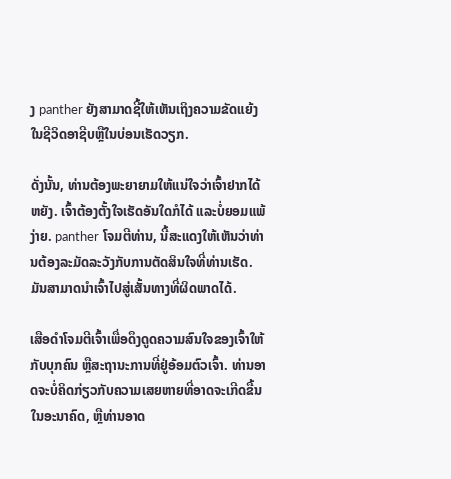ງ panther ຍັງສາມາດຊີ້ໃຫ້ເຫັນເຖິງຄວາມຂັດແຍ້ງໃນຊີວິດອາຊີບຫຼືໃນບ່ອນເຮັດວຽກ.

ດັ່ງນັ້ນ, ທ່ານຕ້ອງພະຍາຍາມໃຫ້ແນ່ໃຈວ່າເຈົ້າຢາກໄດ້ຫຍັງ. ເຈົ້າຕ້ອງຕັ້ງໃຈເຮັດອັນໃດກໍໄດ້ ແລະບໍ່ຍອມແພ້ງ່າຍ. panther ໂຈມຕີທ່ານ, ນີ້ສະແດງໃຫ້ເຫັນວ່າທ່ານຕ້ອງລະມັດລະວັງກັບການຕັດສິນໃຈທີ່ທ່ານເຮັດ. ມັນສາມາດນໍາເຈົ້າໄປສູ່ເສັ້ນທາງທີ່ຜິດພາດໄດ້.

ເສືອດຳໂຈມຕີເຈົ້າເພື່ອດຶງດູດຄວາມສົນໃຈຂອງເຈົ້າໃຫ້ກັບບຸກຄົນ ຫຼືສະຖານະການທີ່ຢູ່ອ້ອມຕົວເຈົ້າ. ທ່ານອາດຈະບໍ່ຄິດກ່ຽວກັບຄວາມເສຍຫາຍທີ່ອາດຈະເກີດຂື້ນໃນອະນາຄົດ, ຫຼືທ່ານອາດ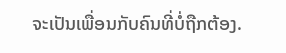ຈະເປັນເພື່ອນກັບຄົນທີ່ບໍ່ຖືກຕ້ອງ.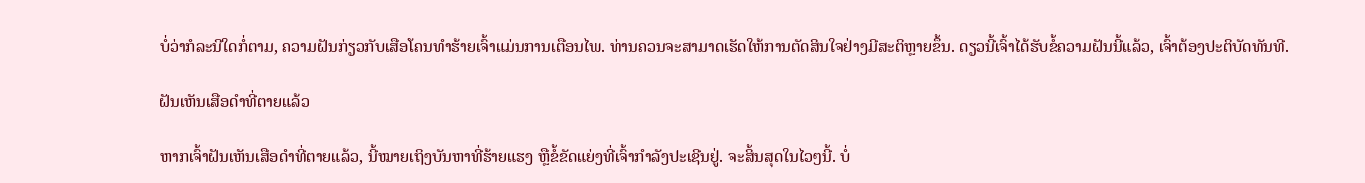ບໍ່ວ່າກໍລະນີໃດກໍ່ຕາມ, ຄວາມຝັນກ່ຽວກັບເສືອໂຄນທໍາຮ້າຍເຈົ້າແມ່ນການເຕືອນໄພ. ທ່ານຄວນຈະສາມາດເຮັດໃຫ້ການຕັດສິນໃຈຢ່າງມີສະຕິຫຼາຍຂຶ້ນ. ດຽວນີ້ເຈົ້າໄດ້ຮັບຂໍ້ຄວາມຝັນນີ້ແລ້ວ, ເຈົ້າຕ້ອງປະຕິບັດທັນທີ.

ຝັນເຫັນເສືອດຳທີ່ຕາຍແລ້ວ

ຫາກເຈົ້າຝັນເຫັນເສືອດຳທີ່ຕາຍແລ້ວ, ນີ້ໝາຍເຖິງບັນຫາທີ່ຮ້າຍແຮງ ຫຼືຂໍ້ຂັດແຍ່ງທີ່ເຈົ້າກຳລັງປະເຊີນຢູ່. ຈະສິ້ນສຸດໃນໄວໆນີ້. ບໍ່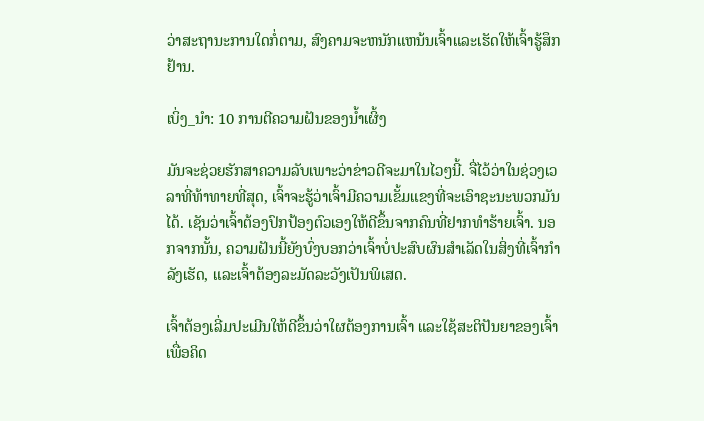ວ່າສະຖານະການໃດກໍ່ຕາມ, ສົງຄາມຈະຫນັກແຫນ້ນເຈົ້າແລະເຮັດໃຫ້ເຈົ້າຮູ້ສຶກຢ້ານ.

ເບິ່ງ_ນຳ: 10 ການຕີຄວາມຝັນຂອງນໍ້າເຜິ້ງ

ມັນຈະຊ່ວຍຮັກສາຄວາມລັບເພາະວ່າຂ່າວດີຈະມາໃນໄວໆນີ້. ຈື່ໄວ້ວ່າໃນຊ່ວງເວລາທີ່ທ້າທາຍທີ່ສຸດ, ເຈົ້າຈະຮູ້ວ່າເຈົ້າມີຄວາມເຂັ້ມແຂງທີ່ຈະເອົາຊະນະພວກມັນໄດ້. ເຊັນວ່າເຈົ້າຕ້ອງປົກປ້ອງຕົວເອງໃຫ້ດີຂຶ້ນຈາກຄົນທີ່ຢາກທຳຮ້າຍເຈົ້າ. ນອກຈາກນັ້ນ, ຄວາມຝັນນີ້ຍັງບົ່ງບອກວ່າເຈົ້າບໍ່ປະສົບຜົນສໍາເລັດໃນສິ່ງທີ່ເຈົ້າກໍາລັງເຮັດ, ແລະເຈົ້າຕ້ອງລະມັດລະວັງເປັນພິເສດ.

ເຈົ້າຕ້ອງເລີ່ມປະເມີນໃຫ້ດີຂຶ້ນວ່າໃຜຕ້ອງການເຈົ້າ ແລະໃຊ້ສະຕິປັນຍາຂອງເຈົ້າເພື່ອຄິດ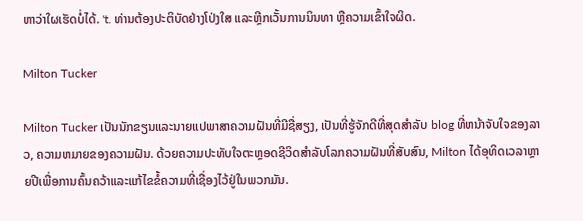ຫາວ່າໃຜເຮັດບໍ່ໄດ້. 't. ທ່ານຕ້ອງປະຕິບັດຢ່າງໂປ່ງໃສ ແລະຫຼີກເວັ້ນການນິນທາ ຫຼືຄວາມເຂົ້າໃຈຜິດ.

Milton Tucker

Milton Tucker ເປັນນັກຂຽນແລະນາຍແປພາສາຄວາມຝັນທີ່ມີຊື່ສຽງ, ເປັນທີ່ຮູ້ຈັກດີທີ່ສຸດສໍາລັບ blog ທີ່ຫນ້າຈັບໃຈຂອງລາວ, ຄວາມຫມາຍຂອງຄວາມຝັນ. ດ້ວຍຄວາມປະທັບໃຈຕະຫຼອດຊີວິດສໍາລັບໂລກຄວາມຝັນທີ່ສັບສົນ, Milton ໄດ້ອຸທິດເວລາຫຼາຍປີເພື່ອການຄົ້ນຄວ້າແລະແກ້ໄຂຂໍ້ຄວາມທີ່ເຊື່ອງໄວ້ຢູ່ໃນພວກມັນ.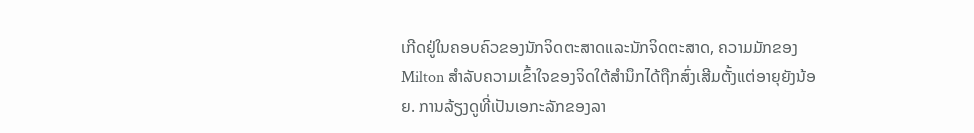ເກີດຢູ່ໃນຄອບຄົວຂອງນັກຈິດຕະສາດແລະນັກຈິດຕະສາດ, ຄວາມມັກຂອງ Milton ສໍາລັບຄວາມເຂົ້າໃຈຂອງຈິດໃຕ້ສໍານຶກໄດ້ຖືກສົ່ງເສີມຕັ້ງແຕ່ອາຍຸຍັງນ້ອຍ. ການລ້ຽງດູທີ່ເປັນເອກະລັກຂອງລາ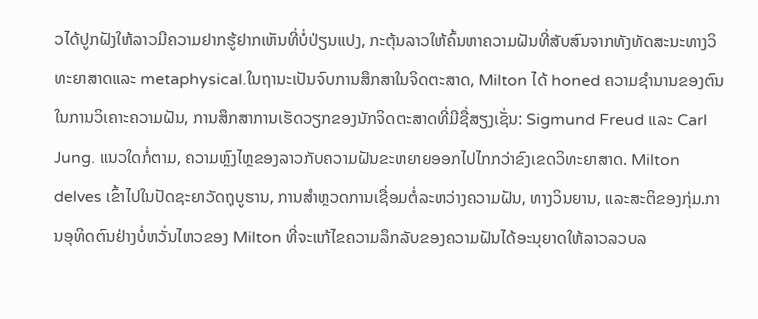ວໄດ້ປູກຝັງໃຫ້ລາວມີຄວາມຢາກຮູ້ຢາກເຫັນທີ່ບໍ່ປ່ຽນແປງ, ກະຕຸ້ນລາວໃຫ້ຄົ້ນຫາຄວາມຝັນທີ່ສັບສົນຈາກທັງທັດສະນະທາງວິທະຍາສາດແລະ metaphysical.ໃນຖານະເປັນຈົບການສຶກສາໃນຈິດຕະສາດ, Milton ໄດ້ honed ຄວາມຊໍານານຂອງຕົນໃນການວິເຄາະຄວາມຝັນ, ການສຶກສາການເຮັດວຽກຂອງນັກຈິດຕະສາດທີ່ມີຊື່ສຽງເຊັ່ນ: Sigmund Freud ແລະ Carl Jung. ແນວໃດກໍ່ຕາມ, ຄວາມຫຼົງໄຫຼຂອງລາວກັບຄວາມຝັນຂະຫຍາຍອອກໄປໄກກວ່າຂົງເຂດວິທະຍາສາດ. Milton delves ເຂົ້າໄປໃນປັດຊະຍາວັດຖຸບູຮານ, ການສໍາຫຼວດການເຊື່ອມຕໍ່ລະຫວ່າງຄວາມຝັນ, ທາງວິນຍານ, ແລະສະຕິຂອງກຸ່ມ.ການອຸທິດຕົນຢ່າງບໍ່ຫວັ່ນໄຫວຂອງ Milton ທີ່ຈະແກ້ໄຂຄວາມລຶກລັບຂອງຄວາມຝັນໄດ້ອະນຸຍາດໃຫ້ລາວລວບລ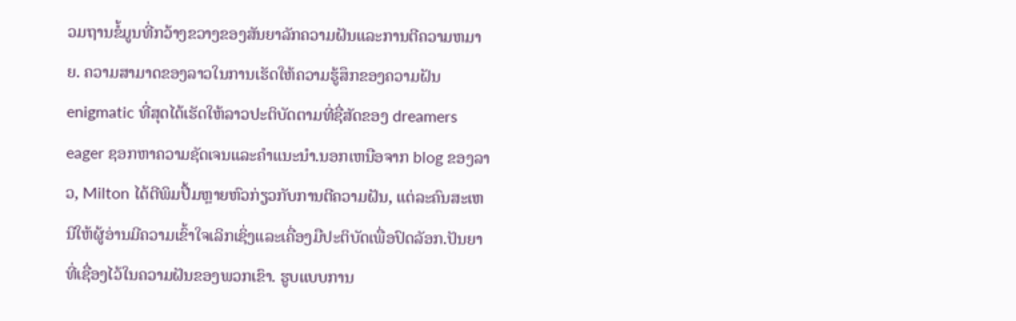ວມຖານຂໍ້ມູນທີ່ກວ້າງຂວາງຂອງສັນຍາລັກຄວາມຝັນແລະການຕີຄວາມຫມາຍ. ຄວາມສາມາດຂອງລາວໃນການເຮັດໃຫ້ຄວາມຮູ້ສຶກຂອງຄວາມຝັນ enigmatic ທີ່ສຸດໄດ້ເຮັດໃຫ້ລາວປະຕິບັດຕາມທີ່ຊື່ສັດຂອງ dreamers eager ຊອກຫາຄວາມຊັດເຈນແລະຄໍາແນະນໍາ.ນອກເຫນືອຈາກ blog ຂອງລາວ, Milton ໄດ້ຕີພິມປື້ມຫຼາຍຫົວກ່ຽວກັບການຕີຄວາມຝັນ, ແຕ່ລະຄົນສະເຫນີໃຫ້ຜູ້ອ່ານມີຄວາມເຂົ້າໃຈເລິກເຊິ່ງແລະເຄື່ອງມືປະຕິບັດເພື່ອປົດລັອກ.ປັນຍາທີ່ເຊື່ອງໄວ້ໃນຄວາມຝັນຂອງພວກເຂົາ. ຮູບແບບການ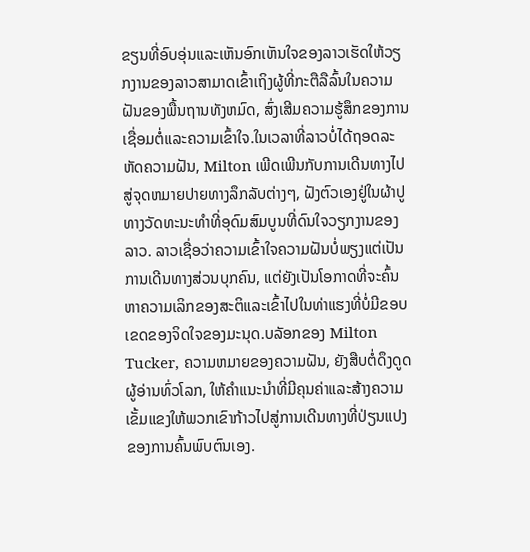ຂຽນທີ່ອົບອຸ່ນແລະເຫັນອົກເຫັນໃຈຂອງລາວເຮັດໃຫ້ວຽກງານຂອງລາວສາມາດເຂົ້າເຖິງຜູ້ທີ່ກະຕືລືລົ້ນໃນຄວາມຝັນຂອງພື້ນຖານທັງຫມົດ, ສົ່ງເສີມຄວາມຮູ້ສຶກຂອງການເຊື່ອມຕໍ່ແລະຄວາມເຂົ້າໃຈ.ໃນເວລາທີ່ລາວບໍ່ໄດ້ຖອດລະຫັດຄວາມຝັນ, Milton ເພີດເພີນກັບການເດີນທາງໄປສູ່ຈຸດຫມາຍປາຍທາງລຶກລັບຕ່າງໆ, ຝັງຕົວເອງຢູ່ໃນຜ້າປູທາງວັດທະນະທໍາທີ່ອຸດົມສົມບູນທີ່ດົນໃຈວຽກງານຂອງລາວ. ລາວເຊື່ອວ່າຄວາມເຂົ້າໃຈຄວາມຝັນບໍ່ພຽງແຕ່ເປັນການເດີນທາງສ່ວນບຸກຄົນ, ແຕ່ຍັງເປັນໂອກາດທີ່ຈະຄົ້ນຫາຄວາມເລິກຂອງສະຕິແລະເຂົ້າໄປໃນທ່າແຮງທີ່ບໍ່ມີຂອບເຂດຂອງຈິດໃຈຂອງມະນຸດ.ບລັອກຂອງ Milton Tucker, ຄວາມຫມາຍຂອງຄວາມຝັນ, ຍັງສືບຕໍ່ດຶງດູດຜູ້ອ່ານທົ່ວໂລກ, ໃຫ້ຄໍາແນະນໍາທີ່ມີຄຸນຄ່າແລະສ້າງຄວາມເຂັ້ມແຂງໃຫ້ພວກເຂົາກ້າວໄປສູ່ການເດີນທາງທີ່ປ່ຽນແປງຂອງການຄົ້ນພົບຕົນເອງ.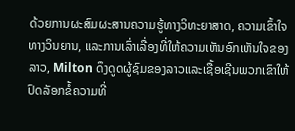ດ້ວຍການຜະສົມຜະສານຄວາມຮູ້ທາງວິທະຍາສາດ, ຄວາມເຂົ້າໃຈທາງວິນຍານ, ແລະການເລົ່າເລື່ອງທີ່ໃຫ້ຄວາມເຫັນອົກເຫັນໃຈຂອງລາວ, Milton ດຶງດູດຜູ້ຊົມຂອງລາວແລະເຊື້ອເຊີນພວກເຂົາໃຫ້ປົດລັອກຂໍ້ຄວາມທີ່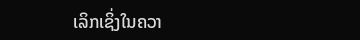ເລິກເຊິ່ງໃນຄວາ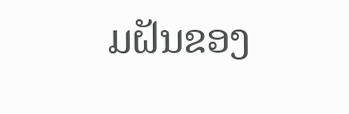ມຝັນຂອງ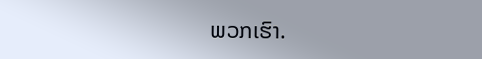ພວກເຮົາ.